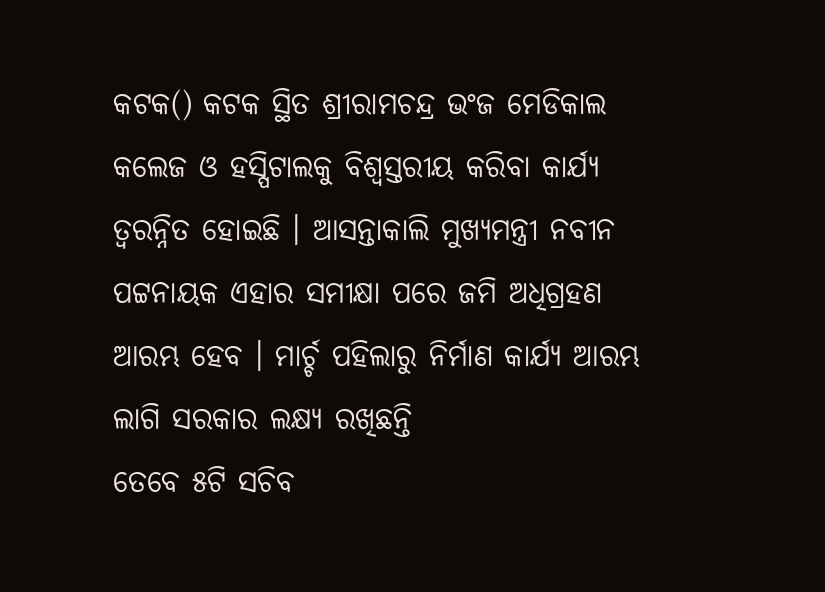କଟକ() କଟକ ସ୍ଥିତ ଶ୍ରୀରାମଚନ୍ଦ୍ର ଭଂଜ ମେଡିକାଲ କଲେଜ ଓ ହସ୍ପିଟାଲକୁ ବିଶ୍ୱସ୍ତରୀୟ କରିବା କାର୍ଯ୍ୟ ତ୍ୱରନ୍ନିତ ହୋଇଛି । ଆସନ୍ତାକାଲି ମୁଖ୍ୟମନ୍ତ୍ରୀ ନବୀନ ପଟ୍ଟନାୟକ ଏହାର ସମୀକ୍ଷା ପରେ ଜମି ଅଧିଗ୍ରହଣ ଆରମ୍ଭ ହେବ । ମାର୍ଚ୍ଚ ପହିଲାରୁ ନିର୍ମାଣ କାର୍ଯ୍ୟ ଆରମ୍ଭ ଲାଗି ସରକାର ଲକ୍ଷ୍ୟ ରଖିଛନ୍ତି
ତେବେ ୫ଟି ସଚିବ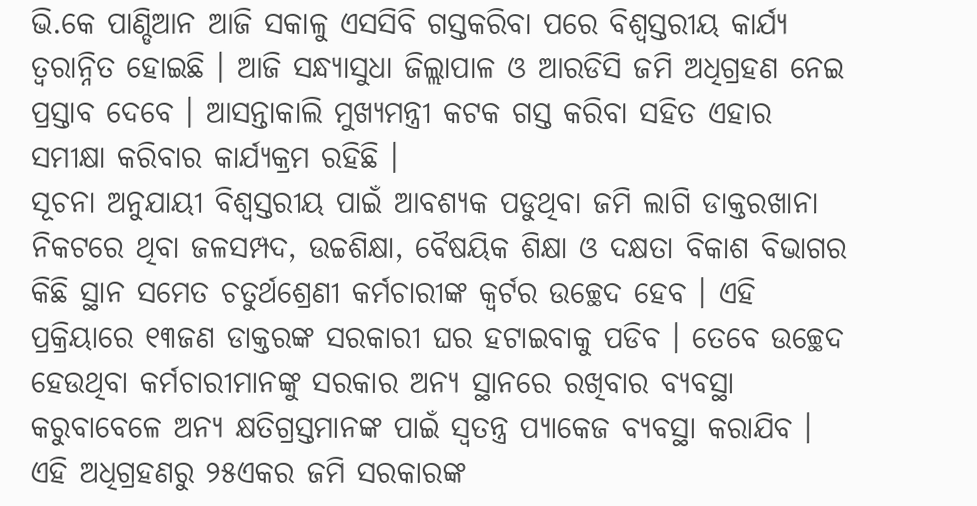ଭି.କେ ପାଣ୍ଡିଆନ ଆଜି ସକାଳୁ ଏସସିବି ଗସ୍ତକରିବା ପରେ ବିଶ୍ୱସ୍ତରୀୟ କାର୍ଯ୍ୟ ତ୍ୱରାନ୍ନିତ ହୋଇଛି । ଆଜି ସନ୍ଧ୍ୟାସୁଧା ଜିଲ୍ଲାପାଳ ଓ ଆରଡିସି ଜମି ଅଧିଗ୍ରହଣ ନେଇ ପ୍ରସ୍ତାବ ଦେବେ । ଆସନ୍ତାକାଲି ମୁଖ୍ୟମନ୍ତ୍ରୀ କଟକ ଗସ୍ତ କରିବା ସହିତ ଏହାର ସମୀକ୍ଷା କରିବାର କାର୍ଯ୍ୟକ୍ରମ ରହିଛି ।
ସୂଚନା ଅନୁଯାୟୀ ବିଶ୍ୱସ୍ତରୀୟ ପାଇଁ ଆବଶ୍ୟକ ପଡୁଥିବା ଜମି ଲାଗି ଡାକ୍ତରଖାନା ନିକଟରେ ଥିବା ଜଳସମ୍ପଦ, ଉଚ୍ଚଶିକ୍ଷା, ବୈଷୟିକ ଶିକ୍ଷା ଓ ଦକ୍ଷତା ବିକାଶ ବିଭାଗର କିଛି ସ୍ଥାନ ସମେତ ଚତୁର୍ଥଶ୍ରେଣୀ କର୍ମଚାରୀଙ୍କ କ୍ୱର୍ଟର ଉଚ୍ଛେଦ ହେବ । ଏହି ପ୍ରକ୍ରିୟାରେ ୧୩ଜଣ ଡାକ୍ତରଙ୍କ ସରକାରୀ ଘର ହଟାଇବାକୁ ପଡିବ । ତେବେ ଉଚ୍ଛେଦ ହେଉଥିବା କର୍ମଚାରୀମାନଙ୍କୁ ସରକାର ଅନ୍ୟ ସ୍ଥାନରେ ରଖିବାର ବ୍ୟବସ୍ଥା କରୁବାବେଳେ ଅନ୍ୟ କ୍ଷତିଗ୍ରସ୍ତମାନଙ୍କ ପାଇଁ ସ୍ୱତନ୍ତ୍ର ପ୍ୟାକେଜ ବ୍ୟବସ୍ଥା କରାଯିବ । ଏହି ଅଧିଗ୍ରହଣରୁ ୨୫ଏକର ଜମି ସରକାରଙ୍କ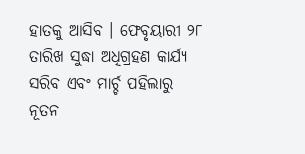ହାତକୁ ଆସିବ । ଫେବୃୟାରୀ ୨୮ ତାରିଖ ସୁଦ୍ଧା ଅଧିଗ୍ରହଣ କାର୍ଯ୍ୟ ସରିବ ଏବଂ ମାର୍ଚ୍ଚ ପହିଲାରୁ ନୂତନ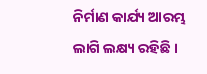ନିର୍ମାଣ କାର୍ଯ୍ୟ ଆରମ୍ଭ ଲାଗି ଲକ୍ଷ୍ୟ ରହିଛି ।